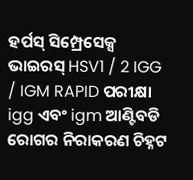ହର୍ପସ୍ ସିମ୍ପ୍ରେସେକ୍ସ ଭାଇରସ୍ HSV1 / 2 IGG / IGM RAPID ପରୀକ୍ଷା igg ଏବଂ igm ଆଣ୍ଟିବଡି ରୋଗର ନିରାକରଣ ଚିହ୍ନଟ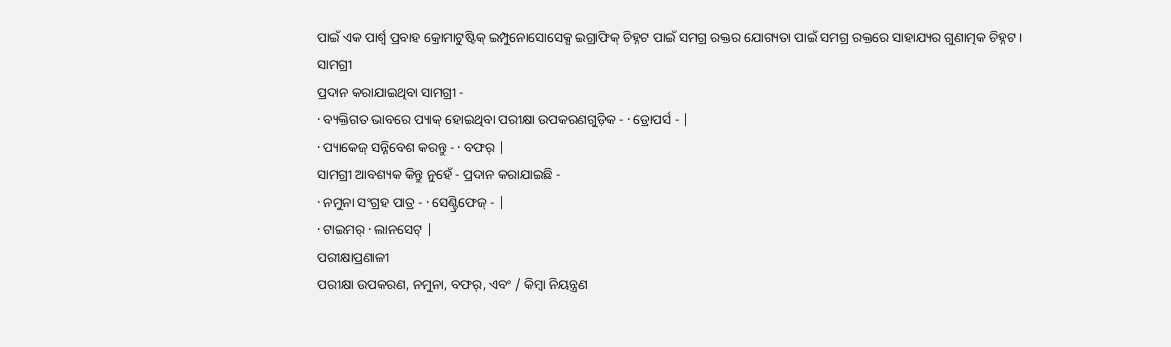ପାଇଁ ଏକ ପାର୍ଶ୍ୱ ପ୍ରବାହ କ୍ରୋମାଟୁଷ୍ଟିକ୍ ଇମ୍ପୁନୋସୋସେକ୍ସ ଇଗ୍ରାଫିକ୍ ଚିହ୍ନଟ ପାଇଁ ସମଗ୍ର ରକ୍ତର ଯୋଗ୍ୟତା ପାଇଁ ସମଗ୍ର ରକ୍ତରେ ସାହାଯ୍ୟର ଗୁଣାତ୍ମକ ଚିହ୍ନଟ ।
ସାମଗ୍ରୀ
ପ୍ରଦାନ କରାଯାଇଥିବା ସାମଗ୍ରୀ -
· ବ୍ୟକ୍ତିଗତ ଭାବରେ ପ୍ୟାକ୍ ହୋଇଥିବା ପରୀକ୍ଷା ଉପକରଣଗୁଡ଼ିକ - · ଡ୍ରୋପର୍ସ - |
· ପ୍ୟାକେଜ୍ ସନ୍ନିବେଶ କରନ୍ତୁ - · ବଫର୍ |
ସାମଗ୍ରୀ ଆବଶ୍ୟକ କିନ୍ତୁ ନୁହେଁ - ପ୍ରଦାନ କରାଯାଇଛି -
· ନମୁନା ସଂଗ୍ରହ ପାତ୍ର - · ସେଣ୍ଟ୍ରିଫେଜ୍ - |
· ଟାଇମର୍ · ଲାନସେଟ୍ |
ପରୀକ୍ଷାପ୍ରଣାଳୀ
ପରୀକ୍ଷା ଉପକରଣ, ନମୁନା, ବଫର୍, ଏବଂ / କିମ୍ବା ନିୟନ୍ତ୍ରଣ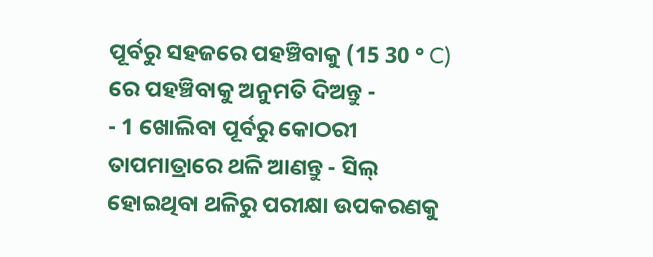ପୂର୍ବରୁ ସହଜରେ ପହଞ୍ଚିବାକୁ (15 30 ° C) ରେ ପହଞ୍ଚିବାକୁ ଅନୁମତି ଦିଅନ୍ତୁ -
- 1 ଖୋଲିବା ପୂର୍ବରୁ କୋଠରୀ ତାପମାତ୍ରାରେ ଥଳି ଆଣନ୍ତୁ - ସିଲ୍ ହୋଇଥିବା ଥଳିରୁ ପରୀକ୍ଷା ଉପକରଣକୁ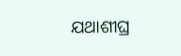ଯଥାଶୀଘ୍ର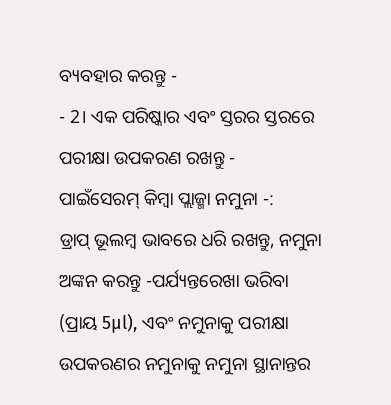ବ୍ୟବହାର କରନ୍ତୁ -
- 2। ଏକ ପରିଷ୍କାର ଏବଂ ସ୍ତରର ସ୍ତରରେ ପରୀକ୍ଷା ଉପକରଣ ରଖନ୍ତୁ -
ପାଇଁସେରମ୍ କିମ୍ବା ପ୍ଲାଜ୍ମା ନମୁନା -:
ଡ୍ରାପ୍ ଭୂଲମ୍ବ ଭାବରେ ଧରି ରଖନ୍ତୁ, ନମୁନା ଅଙ୍କନ କରନ୍ତୁ -ପର୍ଯ୍ୟନ୍ତରେଖା ଭରିବା (ପ୍ରାୟ 5μl), ଏବଂ ନମୁନାକୁ ପରୀକ୍ଷା ଉପକରଣର ନମୁନାକୁ ନମୁନା ସ୍ଥାନାନ୍ତର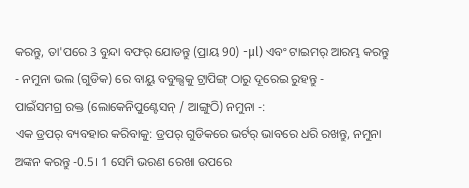କରନ୍ତୁ, ତା'ପରେ 3 ବୁନ୍ଦା ବଫର୍ ଯୋଡନ୍ତୁ (ପ୍ରାୟ 90) -μl) ଏବଂ ଟାଇମର୍ ଆରମ୍ଭ କରନ୍ତୁ - ନମୁନା ଭଲ (ଗୁଡିକ) ରେ ବାୟୁ ବବୁଲ୍ସକୁ ଟ୍ରାପିଙ୍ଗ୍ ଠାରୁ ଦୂରେଇ ରୁହନ୍ତୁ -
ପାଇଁସମଗ୍ର ରକ୍ତ (ଲୋକେନିପୁଣ୍ଟେସନ୍ / ଆଙ୍ଗୁଠି) ନମୁନା -:
ଏକ ଡ୍ରପର୍ ବ୍ୟବହାର କରିବାକୁ: ଡ୍ରପର୍ ଗୁଡିକରେ ଭର୍ଟର୍ ଭାବରେ ଧରି ରଖନ୍ତୁ, ନମୁନା ଅଙ୍କନ କରନ୍ତୁ -0.5। 1 ସେମି ଭରଣ ରେଖା ଉପରେ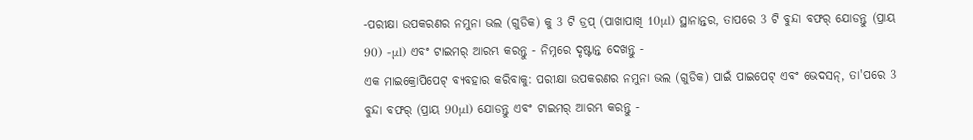-ପରୀକ୍ଷା ଉପକରଣର ନମୁନା ଭଲ (ଗୁଡିକ) କୁ 3 ଟି ଡ୍ରପ୍ (ପାଖାପାଖି 10μl) ସ୍ଥାନାନ୍ତର, ତାପରେ 3 ଟି ବୁନ୍ଦା ବଫର୍ ଯୋଡନ୍ତୁ (ପ୍ରାୟ 90) -μl) ଏବଂ ଟାଇମର୍ ଆରମ୍ଭ କରନ୍ତୁ - ନିମ୍ନରେ ଦୃଷ୍ଟାନ୍ତ ଦେଖନ୍ତୁ -
ଏକ ମାଇକ୍ରୋପିପେଟ୍ ବ୍ୟବହାର କରିବାକୁ: ପରୀକ୍ଷା ଉପକରଣର ନମୁନା ଭଲ (ଗୁଡିକ) ପାଇଁ ପାଇପେଟ୍ ଏବଂ ଭେଦସନ୍, ତା'ପରେ 3 ବୁନ୍ଦା ବଫର୍ (ପ୍ରାୟ 90μl) ଯୋଡନ୍ତୁ ଏବଂ ଟାଇମର୍ ଆରମ୍ଭ କରନ୍ତୁ -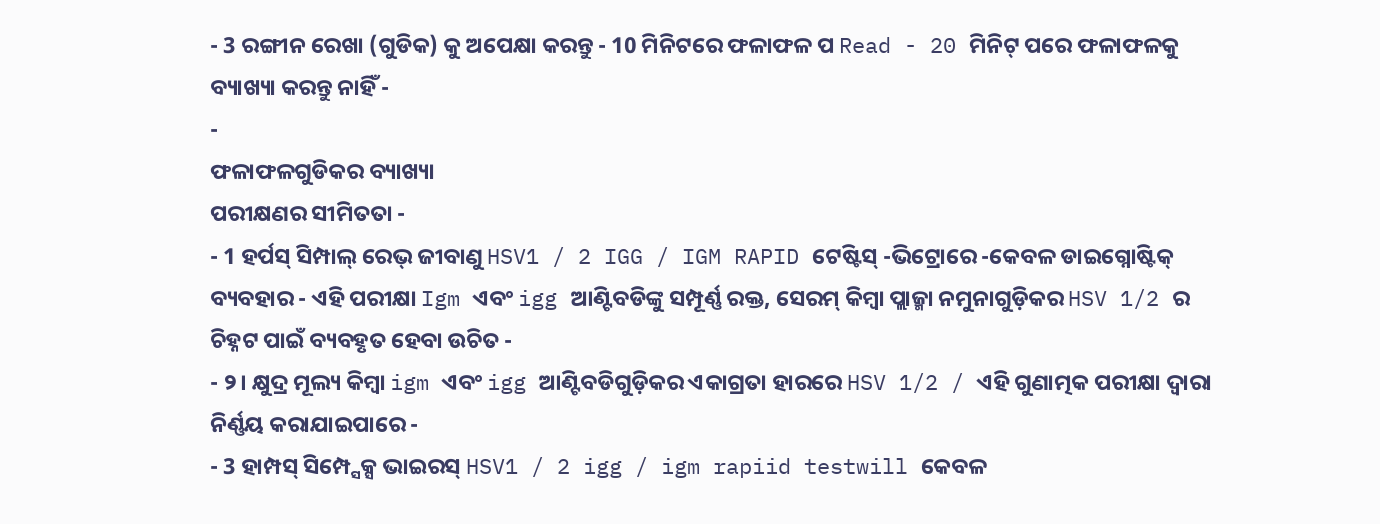- 3 ରଙ୍ଗୀନ ରେଖା (ଗୁଡିକ) କୁ ଅପେକ୍ଷା କରନ୍ତୁ - 10 ମିନିଟରେ ଫଳାଫଳ ପ Read - 20 ମିନିଟ୍ ପରେ ଫଳାଫଳକୁ ବ୍ୟାଖ୍ୟା କରନ୍ତୁ ନାହିଁ -
-
ଫଳାଫଳଗୁଡିକର ବ୍ୟାଖ୍ୟା
ପରୀକ୍ଷଣର ସୀମିତତା -
- 1 ହର୍ପସ୍ ସିମ୍ପାଲ୍ ରେଭ୍ ଜୀବାଣୁ HSV1 / 2 IGG / IGM RAPID ଟେଷ୍ଟିସ୍ -ଭିଟ୍ରୋରେ -କେବଳ ଡାଇଗ୍ନୋଷ୍ଟିକ୍ ବ୍ୟବହାର - ଏହି ପରୀକ୍ଷା Igm ଏବଂ igg ଆଣ୍ଟିବଡିଙ୍କୁ ସମ୍ପୂର୍ଣ୍ଣ ରକ୍ତ, ସେରମ୍ କିମ୍ବା ପ୍ଲାଜ୍ମା ନମୁନାଗୁଡ଼ିକର HSV 1/2 ର ଚିହ୍ନଟ ପାଇଁ ବ୍ୟବହୃତ ହେବା ଉଚିତ -
- ୨। କ୍ଷୁଦ୍ର ମୂଲ୍ୟ କିମ୍ବା igm ଏବଂ igg ଆଣ୍ଟିବଡିଗୁଡ଼ିକର ଏକାଗ୍ରତା ହାରରେ HSV 1/2 / ଏହି ଗୁଣାତ୍ମକ ପରୀକ୍ଷା ଦ୍ୱାରା ନିର୍ଣ୍ଣୟ କରାଯାଇପାରେ -
- 3 ହାମ୍ପସ୍ ସିମ୍ପ୍ସେକ୍ସ ଭାଇରସ୍ HSV1 / 2 igg / igm rapiid testwill କେବଳ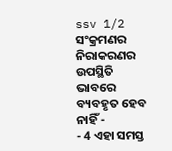ssv 1/2 ସଂକ୍ରମଣର ନିରାକରଣର ଉପସ୍ଥିତି ଭାବରେ ବ୍ୟବହୃତ ହେବ ନାହିଁ -
- 4 ଏହା ସମସ୍ତ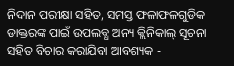ନିଦାନ ପରୀକ୍ଷା ସହିତ, ସମସ୍ତ ଫଳାଫଳଗୁଡିକ ଡାକ୍ତରଙ୍କ ପାଇଁ ଉପଲବ୍ଧ ଅନ୍ୟ କ୍ଲିନିକାଲ୍ ସୂଚନା ସହିତ ବିଚାର କରାଯିବା ଆବଶ୍ୟକ -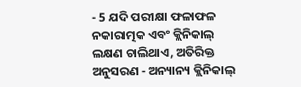- 5 ଯଦି ପରୀକ୍ଷା ଫଳାଫଳ ନକାରାତ୍ମକ ଏବଂ କ୍ଲିନିକାଲ୍ ଲକ୍ଷଣ ଚାଲିଥାଏ, ଅତିରିକ୍ତ ଅନୁସରଣ - ଅନ୍ୟାନ୍ୟ କ୍ଲିନିକାଲ୍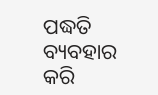ପଦ୍ଧତି ବ୍ୟବହାର କରି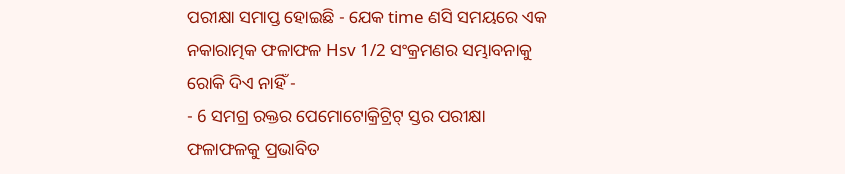ପରୀକ୍ଷା ସମାପ୍ତ ହୋଇଛି - ଯେକ time ଣସି ସମୟରେ ଏକ ନକାରାତ୍ମକ ଫଳାଫଳ Hsv 1/2 ସଂକ୍ରମଣର ସମ୍ଭାବନାକୁ ରୋକି ଦିଏ ନାହିଁ -
- 6 ସମଗ୍ର ରକ୍ତର ପେମୋଟୋକ୍ରିଟ୍ରିଟ୍ ସ୍ତର ପରୀକ୍ଷା ଫଳାଫଳକୁ ପ୍ରଭାବିତ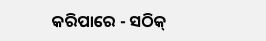କରିପାରେ - ସଠିକ୍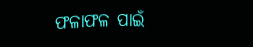ଫଳାଫଳ ପାଇଁ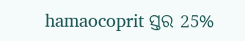hamaocoprit ସ୍ତର 25%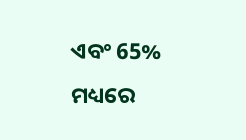ଏବଂ 65% ମଧ୍ୟରେ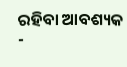ରହିବା ଆବଶ୍ୟକ -